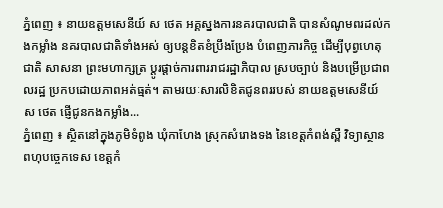ភ្នំពេញ ៖ នាយឧត្តមសេនីយ៍ ស ថេត អគ្គស្នងការនគរបាលជាតិ បានសំណូមពរដល់កងកម្លាំង នគរបាលជាតិទាំងអស់ ឲ្យបន្តខិតខំប្រឹងប្រែង បំពេញភារកិច្ច ដើម្បីបុព្វហេតុជាតិ សាសនា ព្រះមហាក្សត្រ ប្តូរផ្តាច់ការពាររាជរដ្ឋាភិបាល ស្របច្បាប់ និងបម្រើប្រជាពលរដ្ឋ ប្រកបដោយភាពអត់ធ្មត់។ តាមរយៈសារលិខិតជូនពររបស់ នាយឧត្តមសេនីយ៍ ស ថេត ផ្ញើជូនកងកម្លាំង...
ភ្នំពេញ ៖ ស្ថិតនៅក្នុងភូមិទំពូង ឃុំកាហែង ស្រុកសំរោងទង នៃខេត្តកំពង់ស្ពឺ វិទ្យាស្ថានពហុបច្ចេកទេស ខេត្តកំ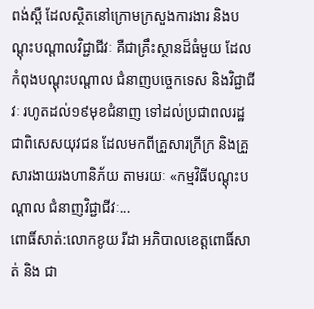ពង់ស្ពឺ ដែលស្ថិតនៅក្រោមក្រសួងការងារ និងបណ្តុះបណ្តាលវិជ្ជាជីវៈ គឺជាគ្រឹះស្ថានដ៏ធំមួយ ដែលកំពុងបណ្តុះបណ្តាល ជំនាញបច្ចេកទេស និងវិជ្ជាជីវៈ រហូតដល់១៩មុខជំនាញ ទៅដល់ប្រជាពលរដ្ឋ ជាពិសេសយុវជន ដែលមកពីគ្រួសារក្រីក្រ និងគ្រួសារងាយរងហានិភ័យ តាមរយៈ «កម្មវិធីបណ្តុះបណ្តាល ជំនាញវិជ្ជាជីវៈ...
ពោធិ៍សាត់:លោកខូយ រីដា អភិបាលខេត្តពោធិ៍សាត់ និង ជា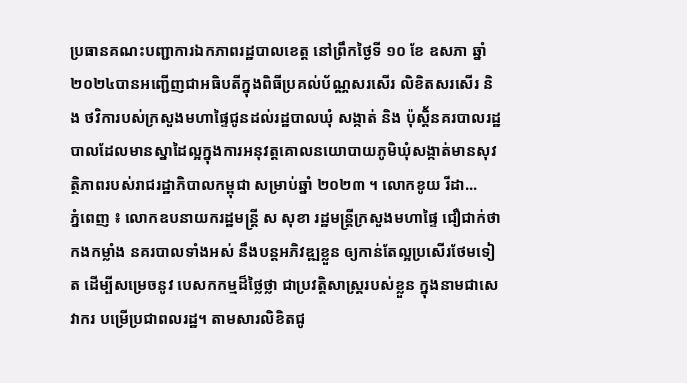ប្រធានគណះបញ្ជាការឯកភាពរដ្ឋបាលខេត្ត នៅព្រឹកថ្ងៃទី ១០ ខែ ឧសភា ឆ្នាំ ២០២៤បានអញ្ជើញជាអធិបតីក្នុងពិធីប្រគល់ប័ណ្ណសរសើរ លិខិតសរសើរ និង ថវិការបស់ក្រសួងមហាផ្ទៃជូនដល់រដ្ឋបាលឃុំ សង្កាត់ និង ប៉ុស្តិ័នគរបាលរដ្ឋបាលដែលមានស្នាដៃល្អក្នុងការអនុវត្តគោលនយោបាយភូមិឃុំសង្កាត់មានសុវត្ថិភាពរបស់រាជរដ្ឋាភិបាលកម្ពុជា សម្រាប់ឆ្នាំ ២០២៣ ។ លោកខូយ រីដា...
ភ្នំពេញ ៖ លោកឧបនាយករដ្ឋមន្ដ្រី ស សុខា រដ្ឋមន្ដ្រីក្រសួងមហាផ្ទៃ ជឿជាក់ថា កងកម្លាំង នគរបាលទាំងអស់ នឹងបន្តអភិវឌ្ឍខ្លួន ឲ្យកាន់តែល្អប្រសើរថែមទៀត ដើម្បីសម្រេចនូវ បេសកកម្មដ៏ថ្លៃថ្លា ជាប្រវត្តិសាស្ត្ររបស់ខ្លួន ក្នុងនាមជាសេវាករ បម្រើប្រជាពលរដ្ឋ។ តាមសារលិខិតជូ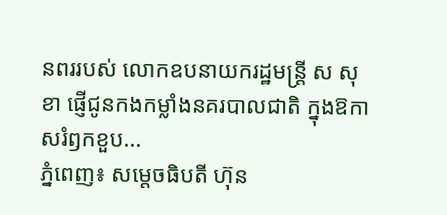នពររបស់ លោកឧបនាយករដ្ឋមន្ដ្រី ស សុខា ផ្ញើជូនកងកម្លាំងនគរបាលជាតិ ក្នុងឱកាសរំឭកខួប...
ភ្នំពេញ៖ សម្ដេចធិបតី ហ៊ុន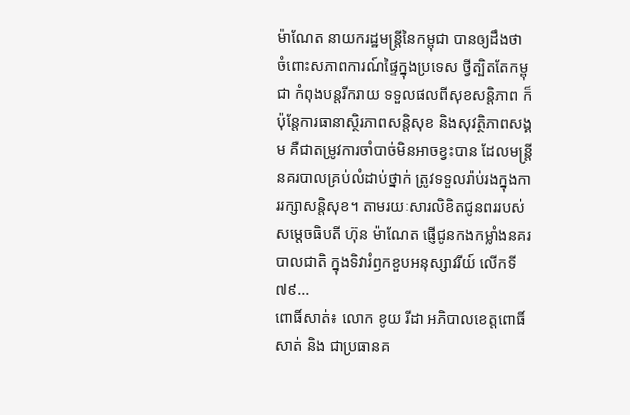ម៉ាណែត នាយករដ្ឋមន្ដ្រីនៃកម្ពុជា បានឲ្យដឹងថា ចំពោះសភាពការណ៍ផ្ទៃក្នុងប្រទេស ថ្វីត្បិតតែកម្ពុជា កំពុងបន្តរីករាយ ទទួលផលពីសុខសន្តិភាព ក៏ប៉ុន្តែការធានាស្ថិរភាពសន្តិសុខ និងសុវត្ថិភាពសង្គម គឺជាតម្រូវការចាំបាច់មិនអាចខ្វះបាន ដែលមន្ត្រីនគរបាលគ្រប់លំដាប់ថ្នាក់ ត្រូវទទួលរ៉ាប់រងក្នុងការរក្សាសន្តិសុខ។ តាមរយៈសារលិខិតជូនពររបស់ សម្តេចធិបតី ហ៊ុន ម៉ាណែត ផ្ញើជូនកងកម្លាំងនគរបាលជាតិ ក្នុងទិវារំឭកខួបអនុស្សាវរីយ៍ លើកទី៧៩...
ពោធិ៍សាត់៖ លោក ខូយ រីដា អភិបាលខេត្តពោធិ៍សាត់ និង ជាប្រធានគ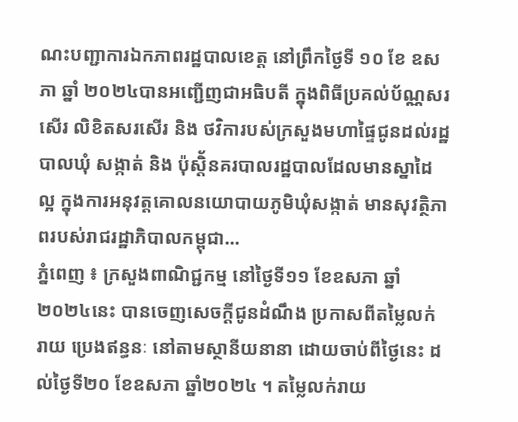ណះបញ្ជាការឯកភាពរដ្ឋបាលខេត្ត នៅព្រឹកថ្ងៃទី ១០ ខែ ឧសភា ឆ្នាំ ២០២៤បានអញ្ជើញជាអធិបតី ក្នុងពិធីប្រគល់ប័ណ្ណសរសើរ លិខិតសរសើរ និង ថវិការបស់ក្រសួងមហាផ្ទៃជូនដល់រដ្ឋបាលឃុំ សង្កាត់ និង ប៉ុស្តិ័នគរបាលរដ្ឋបាលដែលមានស្នាដៃល្អ ក្នុងការអនុវត្តគោលនយោបាយភូមិឃុំសង្កាត់ មានសុវត្ថិភាពរបស់រាជរដ្ឋាភិបាលកម្ពុជា...
ភ្នំពេញ ៖ ក្រសួងពាណិជ្ជកម្ម នៅថ្ងៃទី១១ ខែឧសភា ឆ្នាំ២០២៤នេះ បានចេញសេចក្តីជូនដំណឹង ប្រកាសពីតម្លៃលក់រាយ ប្រេងឥន្ធនៈ នៅតាមស្ថានីយនានា ដោយចាប់ពីថ្ងៃនេះ ដល់ថ្ងៃទី២០ ខែឧសភា ឆ្នាំ២០២៤ ។ តម្លៃលក់រាយ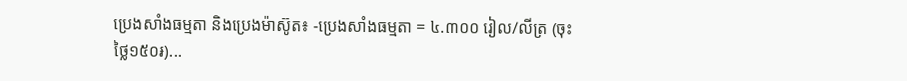ប្រេងសាំងធម្មតា និងប្រេងម៉ាស៊ូត៖ -ប្រេងសាំងធម្មតា = ៤.៣០០ រៀល/លីត្រ (ចុះថ្លៃ១៥០៛)...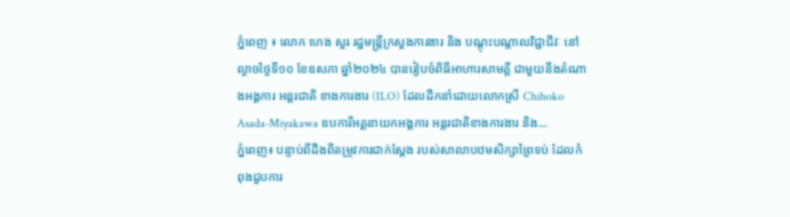ភ្នំពេញ ៖ លោក ហេង សួរ រដ្ឋមន្ត្រីក្រសួងការងារ និង បណ្តុះបណ្តាលវិជ្ជាជីវៈ នៅល្ងាចថ្ងៃទី១០ ខែឧសភា ឆ្នាំ២០២៤ បានរៀបចំពិធីអាហារសាមគ្គី ជាមួយនឹងតំណាងអង្គការ អន្តរជាតិ ខាងការងារ (ILO) ដែលដឹកនាំដោយលោកស្រី Chihoko Asada-Miyakawa ឧបការីអគ្គនាយកអង្គការ អន្តរជាតិខាងការងារ និង...
ភ្នំពេញ៖ បន្ទាប់ពីដឹងពីតម្រូវការជាក់ស្តែង របស់សាលាបឋមសិក្សាព្រៃទប់ ដែលកំពុងជួបការ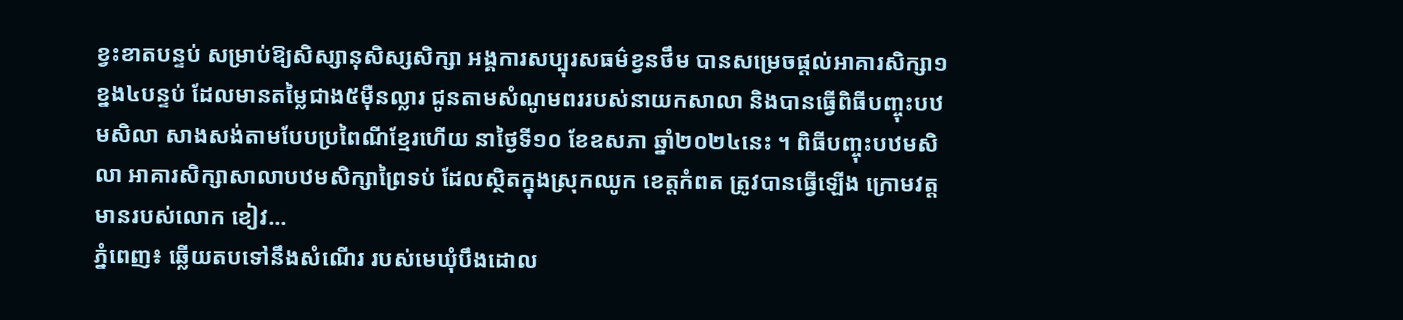ខ្វះខាតបន្ទប់ សម្រាប់ឱ្យសិស្សានុសិស្សសិក្សា អង្គការសប្បុរសធម៌ខ្វនថឹម បានសម្រេចផ្តល់អាគារសិក្សា១ខ្នង៤បន្ទប់ ដែលមានតម្លៃជាង៥ម៉ឺនល្លារ ជូនតាមសំណូមពររបស់នាយកសាលា និងបានធ្វើពិធីបញ្ចុះបឋមសិលា សាងសង់តាមបែបប្រពៃណីខ្មែរហើយ នាថ្ងៃទី១០ ខែឧសភា ឆ្នាំ២០២៤នេះ ។ ពិធីបញ្ចុះបឋមសិលា អាគារសិក្សាសាលាបឋមសិក្សាព្រៃទប់ ដែលស្ថិតក្នុងស្រុកឈូក ខេត្តកំពត ត្រូវបានធ្វើឡើង ក្រោមវត្តមានរបស់លោក ខៀវ...
ភ្នំពេញ៖ ឆ្លើយតបទៅនឹងសំណើរ របស់មេឃុំបឹងដោល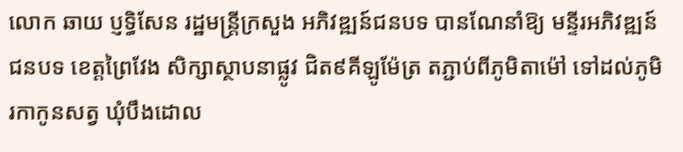លោក ឆាយ ប្ញទ្ធិសែន រដ្ឋមន្រ្តីក្រសួង អភិវឌ្ឍន៍ជនបទ បានណែនាំឱ្យ មន្ទីរអភិវឌ្ឍន៍ជនបទ ខេត្តព្រៃវែង សិក្សាស្ថាបនាផ្លូវ ជិត៩គីឡូម៉ែត្រ តភ្ជាប់ពីភូមិតាម៉ៅ ទៅដល់ភូមិរកាកូនសត្វ ឃុំបឹងដោល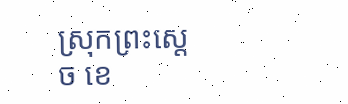ស្រុកព្រះស្ដេច ខេ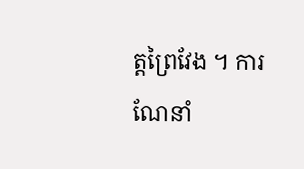ត្តព្រៃវែង ។ ការណែនាំ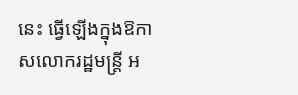នេះ ធ្វើឡើងក្នុងឱកាសលោករដ្ឋមន្រ្តី អ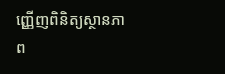ញ្ញើញពិនិត្យស្ថានភាព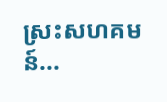ស្រះសហគមន៍...